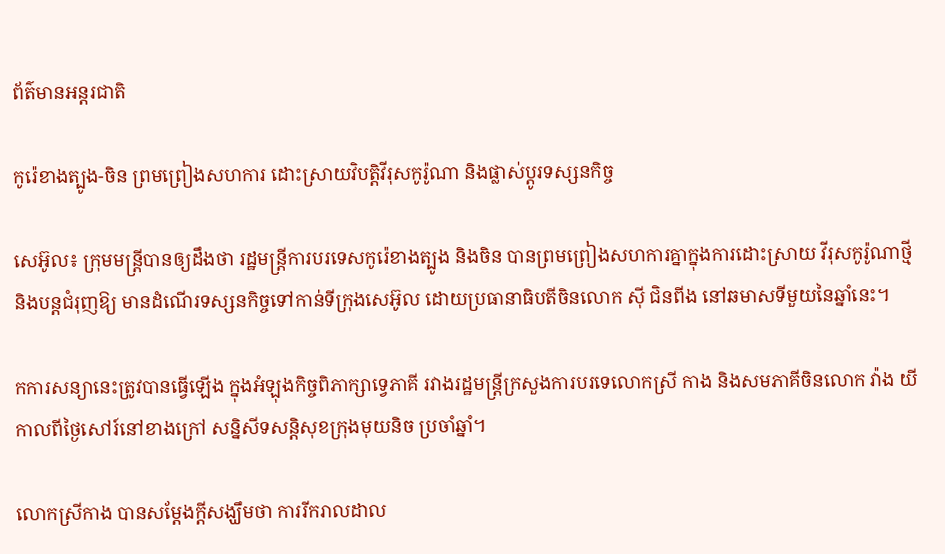ព័ត៌មានអន្តរជាតិ

កូរ៉េខាងត្បូង-ចិន ព្រមព្រៀងសហការ ដោះស្រាយវិបត្ដិវីរុសកូរ៉ូណា និងផ្លាស់ប្ដូរទស្សនកិច្ច

សេអ៊ូល៖ ក្រុមមន្ត្រីបានឲ្យដឹងថា រដ្ឋមន្ត្រីការបរទេសកូរ៉េខាងត្បូង និងចិន បានព្រមព្រៀងសហការគ្នាក្នុងការដោះស្រាយ វីរុសកូរ៉ូណាថ្មីនិងបន្តជំរុញឱ្យ មានដំណើរទស្សនកិច្ចទៅកាន់ទីក្រុងសេអ៊ូល ដោយប្រធានាធិបតីចិនលោក ស៊ី ជិនពីង នៅឆមាសទីមួយនៃឆ្នាំនេះ។

កការសន្យានេះត្រូវបានធ្វើឡើង ក្នុងអំឡុងកិច្ចពិភាក្សាទ្វេភាគី រវាងរដ្ឋមន្រ្តីក្រសួងការបរទេលោកស្រី កាង និងសមភាគីចិនលោក វ៉ាង យី កាលពីថ្ងៃសៅរ៍នៅខាងក្រៅ សន្និសីទសន្តិសុខក្រុងមុយនិច ប្រចាំឆ្នាំ។

លោកស្រីកាង បានសម្តែងក្តីសង្ឃឹមថា ការរីករាលដាល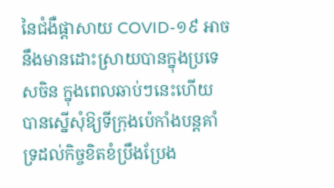នៃជំងឺផ្តាសាយ COVID-១៩ អាចនឹងមានដោះស្រាយបានក្នុងប្រទេសចិន ក្នុងពេលឆាប់ៗនេះហើយ បានស្នើសុំឱ្យទីក្រុងប៉េកាំងបន្តគាំទ្រដល់កិច្ចខិតខំប្រឹងប្រែង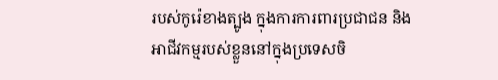របស់កូរ៉េខាងត្បូង ក្នុងការការពារប្រជាជន និងអាជីវកម្មរបស់ខ្លួននៅក្នុងប្រទេសចិ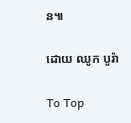ន៕

ដោយ ឈូក បូរ៉ា

To Top